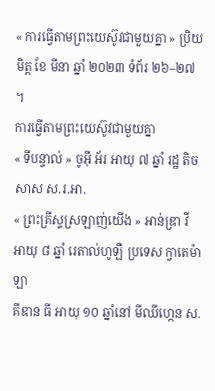« ការធ្វើតាមព្រះយេស៊ូវជាមួយគ្នា » ប្រិយមិត្ត ខែ មីនា ឆ្នាំ ២០២៣ ទំព័រ ២៦–២៧ ។
ការធ្វើតាមព្រះយេស៊ូវជាមួយគ្នា
« ទីបន្ទាល់ » ចូអ៊ី អ័រ អាយុ ៧ ឆ្នាំ រដ្ឋ តិចសាស ស.រ.អា.
« ព្រះគ្រីស្ទស្រឡាញ់យើង » អាន់ឌ្រា វី អាយុ ៨ ឆ្នាំ រេតាល់ហូឡឺ ប្រទេស ក្វាតេម៉ាឡា
គីឌាន ធី អាយុ ១០ ឆ្នាំនៅ មីឈីហ្កេន ស.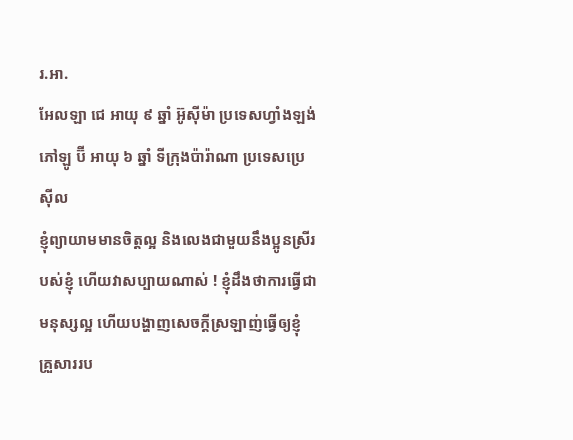រ.អា.
អែលឡា ជេ អាយុ ៩ ឆ្នាំ អ៊ូស៊ីម៉ា ប្រទេសហ្វាំងឡង់
ភៅឡូ ប៊ី អាយុ ៦ ឆ្នាំ ទីក្រុងប៉ារ៉ាណា ប្រទេសប្រេស៊ីល
ខ្ញុំព្យាយាមមានចិត្តល្អ និងលេងជាមួយនឹងប្អូនស្រីរបស់ខ្ញុំ ហើយវាសប្បាយណាស់ ! ខ្ញុំដឹងថាការធ្វើជាមនុស្សល្អ ហើយបង្ហាញសេចក្តីស្រឡាញ់ធ្វើឲ្យខ្ញុំ គ្រួសាររប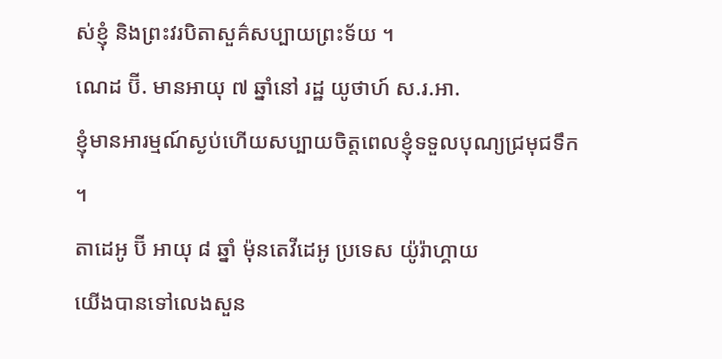ស់ខ្ញុំ និងព្រះវរបិតាសួគ៌សប្បាយព្រះទ័យ ។
ណេដ ប៊ី. មានអាយុ ៧ ឆ្នាំនៅ រដ្ឋ យូថាហ៍ ស.រ.អា.
ខ្ញុំមានអារម្មណ៍ស្ងប់ហើយសប្បាយចិត្តពេលខ្ញុំទទួលបុណ្យជ្រមុជទឹក ។
តាដេអូ ប៊ី អាយុ ៨ ឆ្នាំ ម៉ុនតេវីដេអូ ប្រទេស យ៉ូរ៉ាហ្គាយ
យើងបានទៅលេងសួន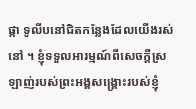ផ្កា ទូលីបនៅជិតកន្លែងដែលយើងរស់នៅ ។ ខ្ញុំទទួលអារម្មណ៍ពីសេចក្តីស្រឡាញ់របស់ព្រះអង្គសង្គ្រោះរបស់ខ្ញុំ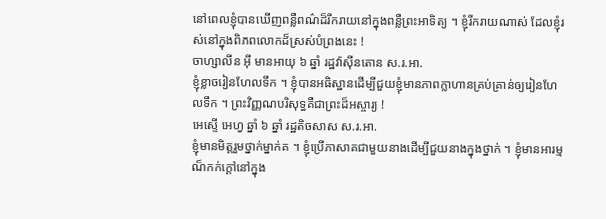នៅពេលខ្ញុំបានឃើញពន្លឺពណ៌ដ៏រីករាយនៅក្នុងពន្លឺព្រះអាទិត្យ ។ ខ្ញុំរីករាយណាស់ ដែលខ្ញុំរស់នៅក្នុងពិភពលោកដ៏ស្រស់បំព្រងនេះ !
ចាហ្សាលីន អ៊ី មានអាយុ ៦ ឆ្នាំ រដ្ឋវ៉ាស៊ីនតោន ស.រ.អា.
ខ្ញុំខ្លាចរៀនហែលទឹក ។ ខ្ញុំបានអធិស្ឋានដើម្បីជួយខ្ញុំមានភាពក្លាហានគ្រប់គ្រាន់ឲ្យរៀនហែលទឹក ។ ព្រះវិញ្ញណបរិសុទ្ធគឺជាព្រះដ៏អស្ចារ្យ !
អេស្ទើ អេហ្វ ឆ្នាំ ៦ ឆ្នាំ រដ្ឋតិចសាស ស.រ.អា.
ខ្ញុំមានមិត្តរួមថ្នាក់ម្នាក់គ ។ ខ្ញុំប្រើភាសាគជាមួយនាងដើម្បីជួយនាងក្នុងថ្នាក់ ។ ខ្ញុំមានអារម្មណ៏កក់ក្តៅនៅក្នុង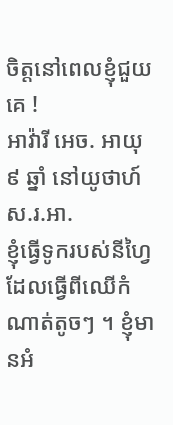ចិត្តនៅពេលខ្ញុំជួយគេ !
អាវ៉ារី អេច. អាយុ ៩ ឆ្នាំ នៅយូថាហ៍ ស.រ.អា.
ខ្ញុំធ្វើទូករបស់នីហ្វៃដែលធ្វើពីឈើកំណាត់តូចៗ ។ ខ្ញុំមានអំ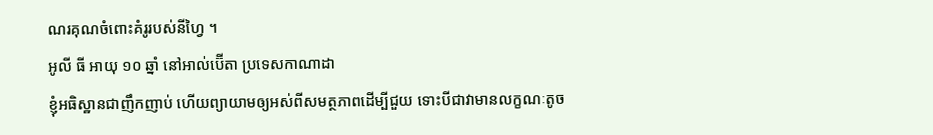ណរគុណចំពោះគំរូរបស់នីហ្វៃ ។
អូលី ធី អាយុ ១០ ឆ្នាំ នៅអាល់ប៊ើតា ប្រទេសកាណាដា
ខ្ញុំអធិស្ឋានជាញឹកញាប់ ហើយព្យាយាមឲ្យអស់ពីសមត្ថភាពដើម្បីជួយ ទោះបីជាវាមានលក្ខណៈតូច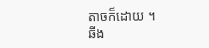តាចក៏ដោយ ។
ឆីង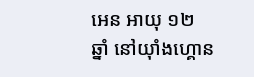អេន អាយុ ១២ ឆ្នាំ នៅយ៉ាំងហ្គោន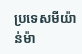ប្រទេសមីយ៉ាន់ម៉ា